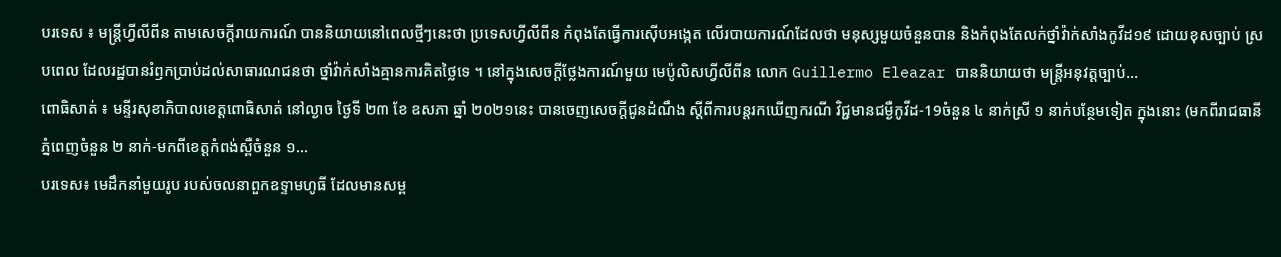បរទេស ៖ មន្ត្រីហ្វីលីពីន តាមសេចក្តីរាយការណ៍ បាននិយាយនៅពេលថ្មីៗនេះថា ប្រទេសហ្វីលីពីន កំពុងតែធ្វើការស៊ើបអង្កេត លើរបាយការណ៍ដែលថា មនុស្សមួយចំនួនបាន និងកំពុងតែលក់ថ្នាំវ៉ាក់សាំងកូវីដ១៩ ដោយខុសច្បាប់ ស្របពេល ដែលរដ្ឋបានរំឭកប្រាប់ដល់សាធារណជនថា ថ្នាំវ៉ាក់សាំងគ្មានការគិតថ្លៃទេ ។ នៅក្នុងសេចក្តីថ្លែងការណ៍មួយ មេប៉ូលិសហ្វីលីពីន លោក Guillermo Eleazar បាននិយាយថា មន្ត្រីអនុវត្តច្បាប់...
ពោធិសាត់ ៖ មន្ទីរសុខាភិបាលខេត្តពោធិសាត់ នៅល្ងាច ថ្ងៃទី ២៣ ខែ ឧសភា ឆ្នាំ ២០២១នេះ បានចេញសេចក្តីជូនដំណឹង ស្តីពីការបន្តរកឃើញករណី វិជ្ជមានជម្ងឺកូវីដ-19ចំនួន ៤ នាក់ស្រី ១ នាក់បន្ថែមទៀត ក្នុងនោះ (មកពីរាជធានីភ្នំពេញចំនួន ២ នាក់-មកពីខេត្តកំពង់ស្ពឺចំនួន ១...
បរទេស៖ មេដឹកនាំមួយរូប របស់ចលនាពួកឧទ្ទាមហូធី ដែលមានសម្ព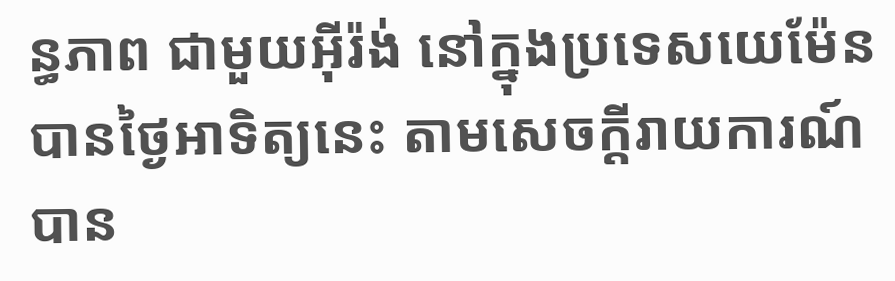ន្ធភាព ជាមួយអ៊ីរ៉ង់ នៅក្នុងប្រទេសយេម៉ែន បានថ្ងៃអាទិត្យនេះ តាមសេចក្តីរាយការណ៍ បាន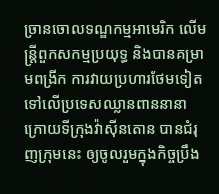ច្រានចោលទណ្ឌកម្មអាមេរិក លើមន្ត្រីពួកសកម្មប្រយុទ្ធ និងបានគម្រាមពង្រីក ការវាយប្រហារថែមទៀត ទៅលើប្រទេសឈ្លានពាននានា ក្រោយទីក្រុងវ៉ាស៊ីនតោន បានជំរុញក្រុមនេះ ឲ្យចូលរួមក្នុងកិច្ចប្រឹង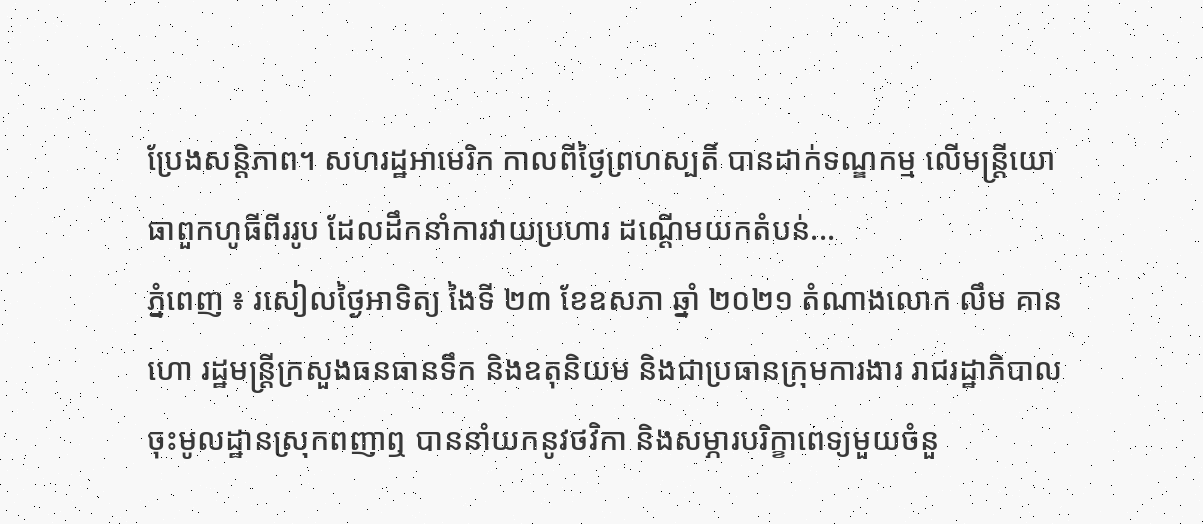ប្រែងសន្តិភាព។ សហរដ្ឋអាមេរិក កាលពីថ្ងៃព្រហស្បតិ៍ បានដាក់ទណ្ឌកម្ម លើមន្ត្រីយោធាពួកហូធីពីររូប ដែលដឹកនាំការវាយប្រហារ ដណ្ដើមយកតំបន់...
ភ្នំពេញ ៖ រសៀលថ្ងៃអាទិត្យ ងៃទី ២៣ ខែឧសភា ឆ្នាំ ២០២១ តំណាងលោក លឹម គានហោ រដ្ឋមន្ត្រីក្រសួងធនធានទឹក និងឧតុនិយម និងជាប្រធានក្រុមការងារ រាជរដ្ឋាភិបាល ចុះមូលដ្ឋានស្រុកពញាឮ បាននាំយកនូវថវិកា និងសម្ភារបរិក្ខាពេទ្យមួយចំនួ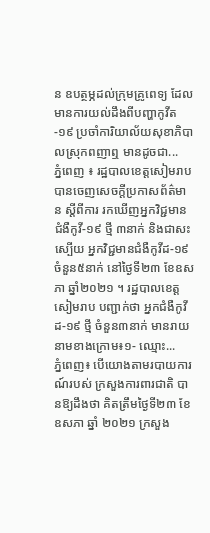ន ឧបត្ថម្ភដល់ក្រុមគ្រូពេទ្យ ដែលមានការយល់ដឹងពីបញ្ហាកូវីត-១៩ ប្រចាំការិយាល័យសុខាភិបាលស្រុកពញាឮ មានដូចជា...
ភ្នំពេញ ៖ រដ្ឋបាលខេត្តសៀមរាប បានចេញសេចក្ដីប្រកាសព័ត៌មាន ស្ដីពីការ រកឃើញអ្នកវិជ្ជមានជំងឺកូវី-១៩ ថ្មី ៣នាក់ និងជាសះស្បើយ អ្នកវិជ្ជមានជំងឺកូវីដ-១៩ ចំនួន៥នាក់ នៅថ្ងៃទី២៣ ខែឧសភា ឆ្នាំ២០២១ ។ រដ្ឋបាលខេត្តសៀមរាប បញ្ជាក់ថា អ្នកជំងឺកូវីដ-១៩ ថ្មី ចំនួន៣នាក់ មានរាយនាមខាងក្រោម៖១- ឈ្មោះ...
ភ្នំពេញ៖ បើយោងតាមរបាយការណ៍របស់ ក្រសួងការពារជាតិ បានឱ្យដឹងថា គិតត្រឹមថ្ងៃទី២៣ ខែឧសភា ឆ្នាំ ២០២១ ក្រសួង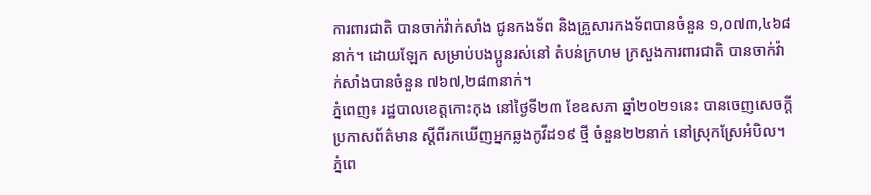ការពារជាតិ បានចាក់វ៉ាក់សាំង ជូនកងទ័ព និងគ្រួសារកងទ័ពបានចំនួន ១,០៧៣,៤៦៨នាក់។ ដោយឡែក សម្រាប់បងប្អូនរស់នៅ តំបន់ក្រហម ក្រសួងការពារជាតិ បានចាក់វ៉ាក់សាំងបានចំនួន ៧៦៧,២៨៣នាក់។
ភ្នំពេញ៖ រដ្ឋបាលខេត្តកោះកុង នៅថ្ងៃទី២៣ ខែឧសភា ឆ្នាំ២០២១នេះ បានចេញសេចក្ដីប្រកាសព័ត៌មាន ស្ដីពីរកឃើញអ្នកឆ្លងកូវីដ១៩ ថ្មី ចំនួន២២នាក់ នៅស្រុកស្រែអំបិល។
ភ្នំពេ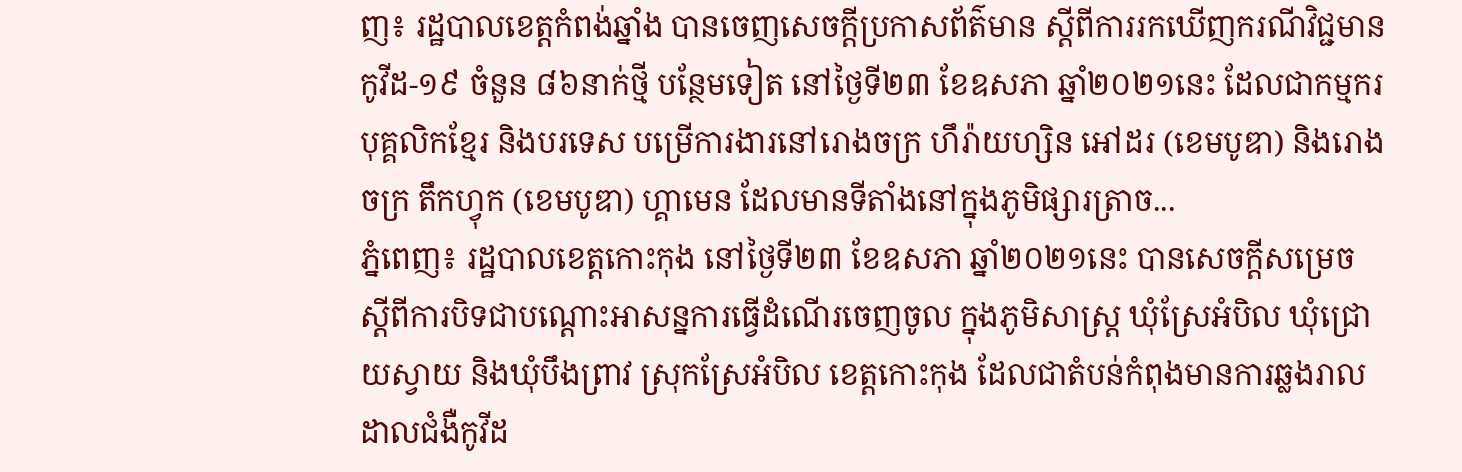ញ៖ រដ្ឋបាលខេត្តកំពង់ឆ្នាំង បានចេញសេចក្ដីប្រកាសព័ត៌មាន ស្ដីពីការរកឃើញករណីវិជ្ជមានកូវីដ-១៩ ចំនួន ៨៦នាក់ថ្មី បន្ថែមទៀត នៅថ្ងៃទី២៣ ខែឧសភា ឆ្នាំ២០២១នេះ ដែលជាកម្មករ បុគ្គលិកខ្មែរ និងបរទេស បម្រើការងារនៅរោងចក្រ ហឹរ៉ាយហ្សិន អៅដរ (ខេមបូឌា) និងរោងចក្រ តឹកហ្វុក (ខេមបូឌា) ហ្គាមេន ដែលមានទីតាំងនៅក្នុងភូមិផ្សារត្រាច...
ភ្នំពេញ៖ រដ្ឋបាលខេត្តកោះកុង នៅថ្ងៃទី២៣ ខែឧសភា ឆ្នាំ២០២១នេះ បានសេចក្ដីសម្រេច ស្ដីពីការបិទជាបណ្ដោះអាសន្នការធ្វើដំណើរចេញចូល ក្នុងភូមិសាស្រ្ត ឃុំស្រែអំបិល ឃុំជ្រោយស្វាយ និងឃុំបឹងព្រាវ ស្រុកស្រែអំបិល ខេត្តកោះកុង ដែលជាតំបន់កំពុងមានការឆ្លងរាលដាលជំងឺកូវីដ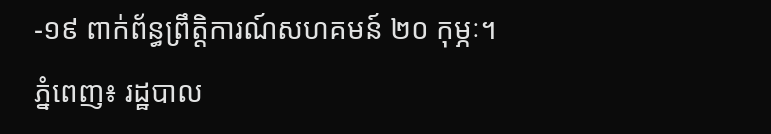-១៩ ពាក់ព័ន្ធព្រឹត្តិការណ៍សហគមន៍ ២០ កុម្ភៈ។
ភ្នំពេញ៖ រដ្ឋបាល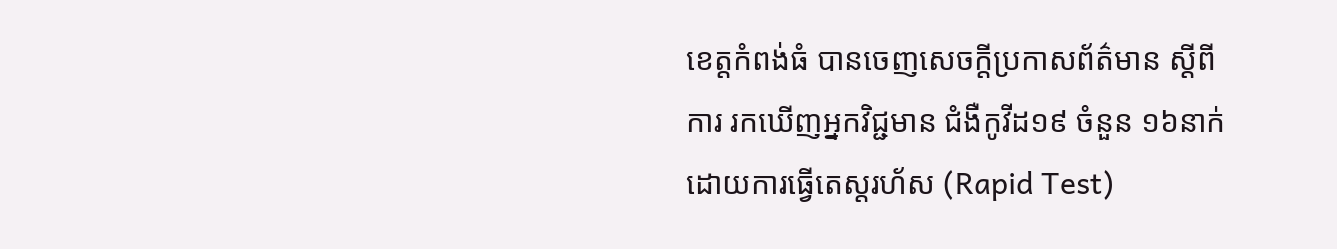ខេត្តកំពង់ធំ បានចេញសេចក្តីប្រកាសព័ត៌មាន ស្តីពីការ រកឃើញអ្នកវិជ្ជមាន ជំងឺកូវីដ១៩ ចំនួន ១៦នាក់ដោយការធ្វើតេស្តរហ័ស (Rapid Test)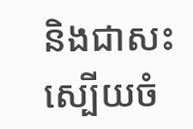និងជាសះស្បើយចំ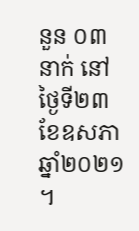នួន ០៣នាក់ នៅថ្ងៃទី២៣ ខែឧសភា ឆ្នាំ២០២១ ។